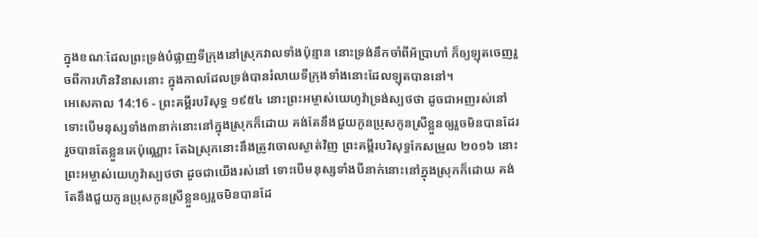ក្នុងខណៈដែលព្រះទ្រង់បំផ្លាញទីក្រុងនៅស្រុកវាលទាំងប៉ុន្មាន នោះទ្រង់នឹកចាំពីអ័ប្រាហាំ ក៏ឲ្យឡុតចេញរួចពីការហិនវិនាសនោះ ក្នុងកាលដែលទ្រង់បានរំលាយទីក្រុងទាំងនោះដែលឡុតបាននៅ។
អេសេគាល 14:16 - ព្រះគម្ពីរបរិសុទ្ធ ១៩៥៤ នោះព្រះអម្ចាស់យេហូវ៉ាទ្រង់ស្បថថា ដូចជាអញរស់នៅ ទោះបើមនុស្សទាំង៣នាក់នោះនៅក្នុងស្រុកក៏ដោយ គង់តែនឹងជួយកូនប្រុសកូនស្រីខ្លួនឲ្យរួចមិនបានដែរ រួចបានតែខ្លួនគេប៉ុណ្ណោះ តែឯស្រុកនោះនឹងត្រូវចោលស្ងាត់វិញ ព្រះគម្ពីរបរិសុទ្ធកែសម្រួល ២០១៦ នោះព្រះអម្ចាស់យេហូវ៉ាស្បថថា ដូចជាយើងរស់នៅ ទោះបើមនុស្សទាំងបីនាក់នោះនៅក្នុងស្រុកក៏ដោយ គង់តែនឹងជួយកូនប្រុសកូនស្រីខ្លួនឲ្យរួចមិនបានដែ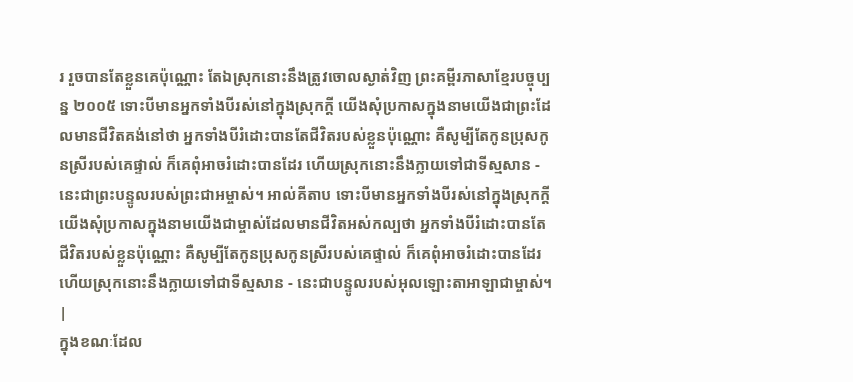រ រួចបានតែខ្លួនគេប៉ុណ្ណោះ តែឯស្រុកនោះនឹងត្រូវចោលស្ងាត់វិញ ព្រះគម្ពីរភាសាខ្មែរបច្ចុប្បន្ន ២០០៥ ទោះបីមានអ្នកទាំងបីរស់នៅក្នុងស្រុកក្ដី យើងសុំប្រកាសក្នុងនាមយើងជាព្រះដែលមានជីវិតគង់នៅថា អ្នកទាំងបីរំដោះបានតែជីវិតរបស់ខ្លួនប៉ុណ្ណោះ គឺសូម្បីតែកូនប្រុសកូនស្រីរបស់គេផ្ទាល់ ក៏គេពុំអាចរំដោះបានដែរ ហើយស្រុកនោះនឹងក្លាយទៅជាទីស្មសាន - នេះជាព្រះបន្ទូលរបស់ព្រះជាអម្ចាស់។ អាល់គីតាប ទោះបីមានអ្នកទាំងបីរស់នៅក្នុងស្រុកក្ដី យើងសុំប្រកាសក្នុងនាមយើងជាម្ចាស់ដែលមានជីវិតអស់កល្បថា អ្នកទាំងបីរំដោះបានតែជីវិតរបស់ខ្លួនប៉ុណ្ណោះ គឺសូម្បីតែកូនប្រុសកូនស្រីរបស់គេផ្ទាល់ ក៏គេពុំអាចរំដោះបានដែរ ហើយស្រុកនោះនឹងក្លាយទៅជាទីស្មសាន - នេះជាបន្ទូលរបស់អុលឡោះតាអាឡាជាម្ចាស់។ |
ក្នុងខណៈដែល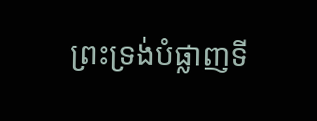ព្រះទ្រង់បំផ្លាញទី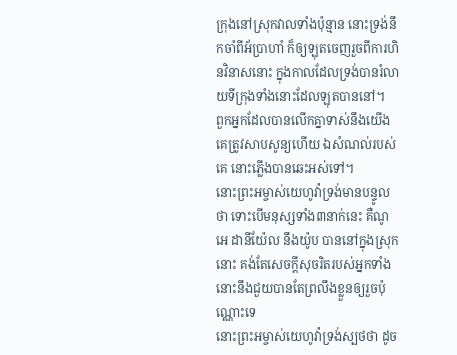ក្រុងនៅស្រុកវាលទាំងប៉ុន្មាន នោះទ្រង់នឹកចាំពីអ័ប្រាហាំ ក៏ឲ្យឡុតចេញរួចពីការហិនវិនាសនោះ ក្នុងកាលដែលទ្រង់បានរំលាយទីក្រុងទាំងនោះដែលឡុតបាននៅ។
ពួកអ្នកដែលបានលើកគ្នាទាស់នឹងយើង គេត្រូវសាបសូន្យហើយ ឯសំណល់របស់គេ នោះភ្លើងបានឆេះអស់ទៅ។
នោះព្រះអម្ចាស់យេហូវ៉ាទ្រង់មានបន្ទូលថា ទោះបើមនុស្សទាំង៣នាក់នេះ គឺណូអេ ដានីយ៉ែល នឹងយ៉ូប បាននៅក្នុងស្រុកនោះ គង់តែសេចក្ដីសុចរិតរបស់អ្នកទាំងនោះនឹងជួយបានតែព្រលឹងខ្លួនឲ្យរួចប៉ុណ្ណោះទេ
នោះព្រះអម្ចាស់យេហូវ៉ាទ្រង់ស្បថថា ដូច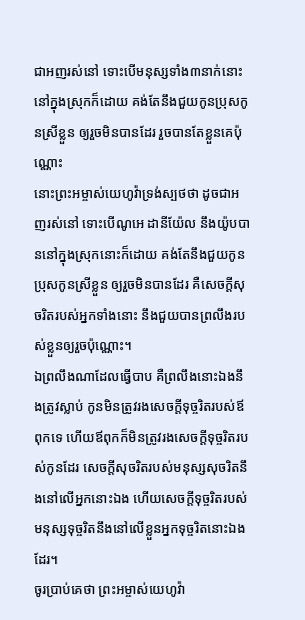ជាអញរស់នៅ ទោះបើមនុស្សទាំង៣នាក់នោះនៅក្នុងស្រុកក៏ដោយ គង់តែនឹងជួយកូនប្រុសកូនស្រីខ្លួន ឲ្យរួចមិនបានដែរ រួចបានតែខ្លួនគេប៉ុណ្ណោះ
នោះព្រះអម្ចាស់យេហូវ៉ាទ្រង់ស្បថថា ដូចជាអញរស់នៅ ទោះបើណូអេ ដានីយ៉ែល នឹងយ៉ូបបាននៅក្នុងស្រុកនោះក៏ដោយ គង់តែនឹងជួយកូនប្រុសកូនស្រីខ្លួន ឲ្យរួចមិនបានដែរ គឺសេចក្ដីសុចរិតរបស់អ្នកទាំងនោះ នឹងជួយបានព្រលឹងរបស់ខ្លួនឲ្យរួចប៉ុណ្ណោះ។
ឯព្រលឹងណាដែលធ្វើបាប គឺព្រលឹងនោះឯងនឹងត្រូវស្លាប់ កូនមិនត្រូវរងសេចក្ដីទុច្ចរិតរបស់ឪពុកទេ ហើយឪពុកក៏មិនត្រូវរងសេចក្ដីទុច្ចរិតរបស់កូនដែរ សេចក្ដីសុចរិតរបស់មនុស្សសុចរិតនឹងនៅលើអ្នកនោះឯង ហើយសេចក្ដីទុច្ចរិតរបស់មនុស្សទុច្ចរិតនឹងនៅលើខ្លួនអ្នកទុច្ចរិតនោះឯងដែរ។
ចូរប្រាប់គេថា ព្រះអម្ចាស់យេហូវ៉ា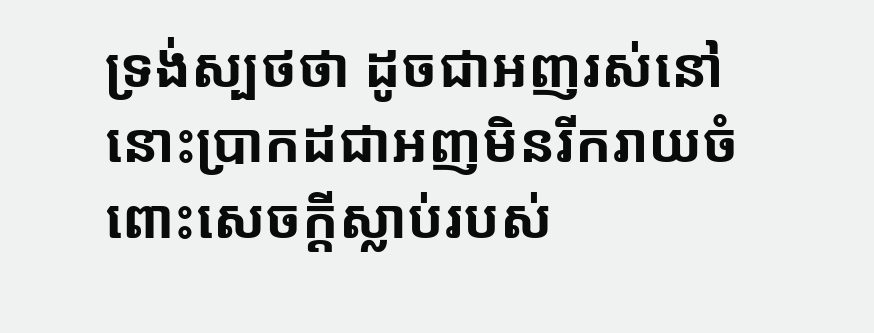ទ្រង់ស្បថថា ដូចជាអញរស់នៅ នោះប្រាកដជាអញមិនរីករាយចំពោះសេចក្ដីស្លាប់របស់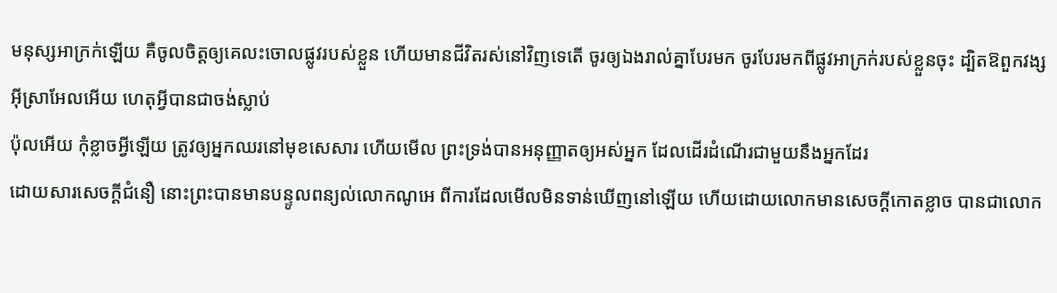មនុស្សអាក្រក់ឡើយ គឺចូលចិត្តឲ្យគេលះចោលផ្លូវរបស់ខ្លួន ហើយមានជីវិតរស់នៅវិញទេតើ ចូរឲ្យឯងរាល់គ្នាបែរមក ចូរបែរមកពីផ្លូវអាក្រក់របស់ខ្លួនចុះ ដ្បិតឱពួកវង្សអ៊ីស្រាអែលអើយ ហេតុអ្វីបានជាចង់ស្លាប់
ប៉ុលអើយ កុំខ្លាចអ្វីឡើយ ត្រូវឲ្យអ្នកឈរនៅមុខសេសារ ហើយមើល ព្រះទ្រង់បានអនុញ្ញាតឲ្យអស់អ្នក ដែលដើរដំណើរជាមួយនឹងអ្នកដែរ
ដោយសារសេចក្ដីជំនឿ នោះព្រះបានមានបន្ទូលពន្យល់លោកណូអេ ពីការដែលមើលមិនទាន់ឃើញនៅឡើយ ហើយដោយលោកមានសេចក្ដីកោតខ្លាច បានជាលោក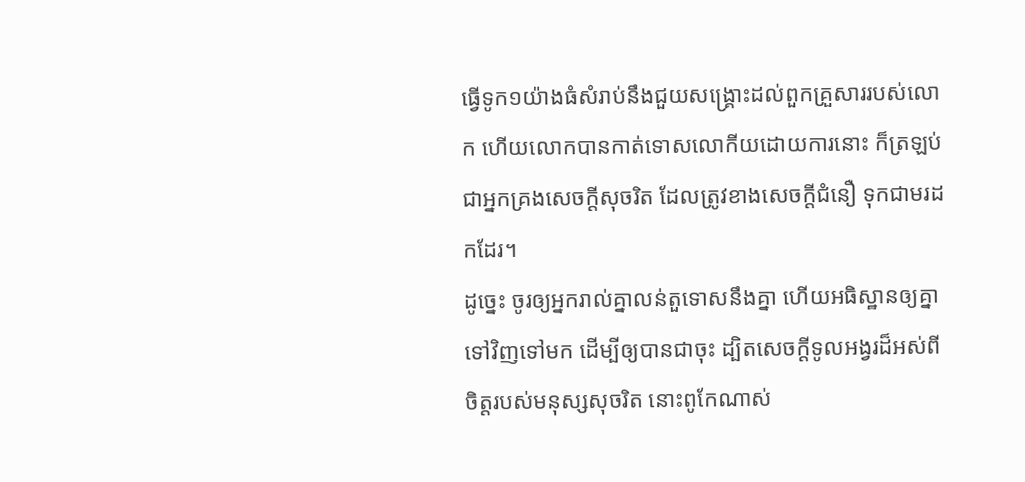ធ្វើទូក១យ៉ាងធំសំរាប់នឹងជួយសង្គ្រោះដល់ពួកគ្រួសាររបស់លោក ហើយលោកបានកាត់ទោសលោកីយដោយការនោះ ក៏ត្រឡប់ជាអ្នកគ្រងសេចក្ដីសុចរិត ដែលត្រូវខាងសេចក្ដីជំនឿ ទុកជាមរដកដែរ។
ដូច្នេះ ចូរឲ្យអ្នករាល់គ្នាលន់តួទោសនឹងគ្នា ហើយអធិស្ឋានឲ្យគ្នាទៅវិញទៅមក ដើម្បីឲ្យបានជាចុះ ដ្បិតសេចក្ដីទូលអង្វរដ៏អស់ពីចិត្តរបស់មនុស្សសុចរិត នោះពូកែណាស់